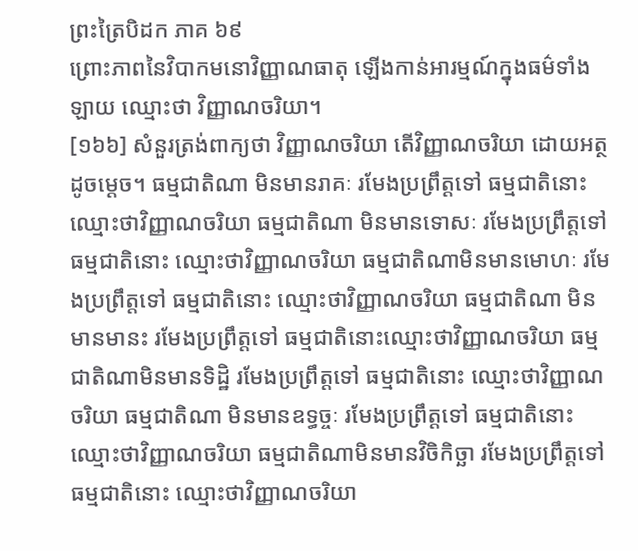ព្រះត្រៃបិដក ភាគ ៦៩
ព្រោះភាពនៃវិបាកមនោវិញ្ញាណធាតុ ឡើងកាន់អារម្មណ៍ក្នុងធម៌ទាំងឡាយ ឈ្មោះថា វិញ្ញាណចរិយា។
[១៦៦] សំនួរត្រង់ពាក្យថា វិញ្ញាណចរិយា តើវិញ្ញាណចរិយា ដោយអត្ថដូចម្ដេច។ ធម្មជាតិណា មិនមានរាគៈ រមែងប្រព្រឹត្តទៅ ធម្មជាតិនោះ ឈ្មោះថាវិញ្ញាណចរិយា ធម្មជាតិណា មិនមានទោសៈ រមែងប្រព្រឹត្តទៅ ធម្មជាតិនោះ ឈ្មោះថាវិញ្ញាណចរិយា ធម្មជាតិណាមិនមានមោហៈ រមែងប្រព្រឹត្តទៅ ធម្មជាតិនោះ ឈ្មោះថាវិញ្ញាណចរិយា ធម្មជាតិណា មិនមានមានះ រមែងប្រព្រឹត្តទៅ ធម្មជាតិនោះឈ្មោះថាវិញ្ញាណចរិយា ធម្មជាតិណាមិនមានទិដ្ឋិ រមែងប្រព្រឹត្តទៅ ធម្មជាតិនោះ ឈ្មោះថាវិញ្ញាណចរិយា ធម្មជាតិណា មិនមានឧទ្ធច្ចៈ រមែងប្រព្រឹត្តទៅ ធម្មជាតិនោះ ឈ្មោះថាវិញ្ញាណចរិយា ធម្មជាតិណាមិនមានវិចិកិច្ឆា រមែងប្រព្រឹត្តទៅ ធម្មជាតិនោះ ឈ្មោះថាវិញ្ញាណចរិយា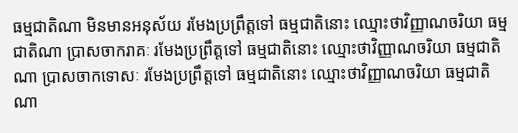ធម្មជាតិណា មិនមានអនុស័យ រមែងប្រព្រឹត្តទៅ ធម្មជាតិនោះ ឈ្មោះថាវិញ្ញាណចរិយា ធម្មជាតិណា ប្រាសចាករាគៈ រមែងប្រព្រឹត្តទៅ ធម្មជាតិនោះ ឈ្មោះថាវិញ្ញាណចរិយា ធម្មជាតិណា បា្រសចាកទោសៈ រមែងប្រព្រឹត្តទៅ ធម្មជាតិនោះ ឈ្មោះថាវិញ្ញាណចរិយា ធម្មជាតិណា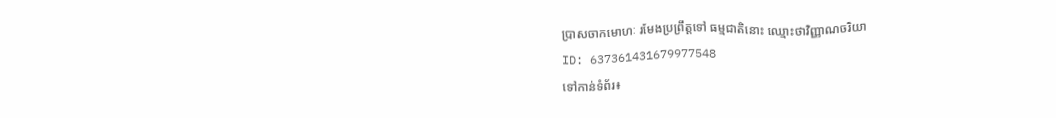ប្រាសចាកមោហៈ រមែងប្រព្រឹត្តទៅ ធម្មជាតិនោះ ឈ្មោះថាវិញ្ញាណចរិយា
ID: 637361431679977548
ទៅកាន់ទំព័រ៖